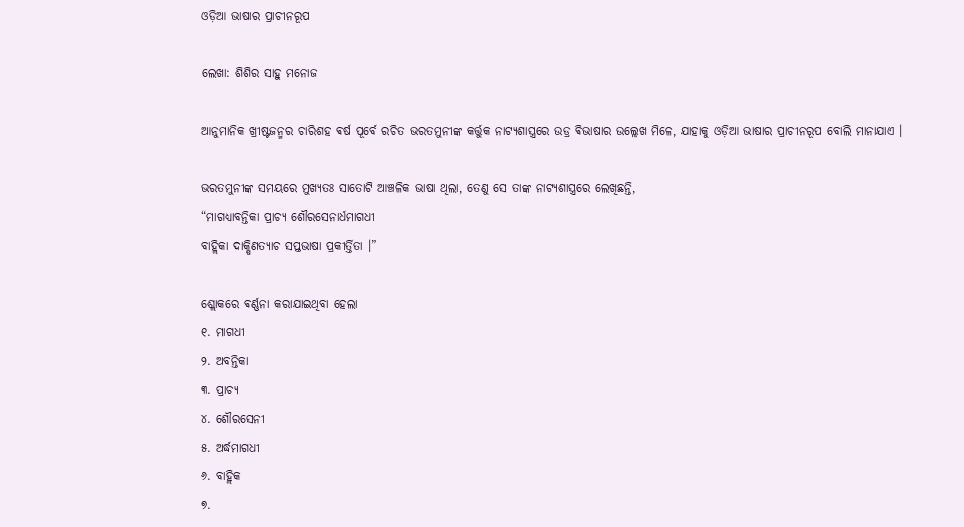ଓଡ଼ିଆ ଭାଷାର ପ୍ରାଚୀନରୂପ

ଲେଖା: ଶିଶିର ସାହୁ ମନୋଜ

ଆନୁମାନିକ ଖ୍ରୀଷ୍ଟଜନ୍ମର ଚାରିଶହ ଵର୍ଷ ପୂର୍ବେ ରଚିତ ଭରତମୁନୀଙ୍କ କର୍ତ୍ତୁକ ନାଟ୍ୟଶାସ୍ତ୍ରରେ ଉଡ୍ର ଵିଭାଷାର ଉଲ୍ଲେଖ ମିଳେ, ଯାହାକୁ ଓଡ଼ିଆ ଭାଷାର ପ୍ରାଚୀନରୂପ ବୋଲି ମାନାଯାଏ ।

ଭରତମୁନୀଙ୍କ ସମୟରେ ମୁଖ୍ୟତଃ ସାତୋଟି ଆଞ୍ଚଳିକ ଭାଷା ଥିଲା, ତେଣୁ ସେ ତାଙ୍କ ନାଟ୍ୟଶାସ୍ତ୍ରରେ ଲେଖିଛନ୍ତି,
“ମାଗଧ୍ୟାବନ୍ତିକା ପ୍ରାଚ୍ୟ ଶୌରସେନାର୍ଧମାଗଧୀ
ବାହ୍ଲିକା ଦାକ୍ଷିଣତ୍ୟାଚ ସପ୍ତଭାଷା ପ୍ରକୀର୍ତ୍ତିତା ।”

ଶ୍ଲୋକରେ ଵର୍ଣ୍ଣନା କରାଯାଇଥିବା ହେଲା
୧. ମାଗଧୀ
୨. ଅବନ୍ତିକା
୩. ପ୍ରାଚ୍ୟ
୪. ଶୌରସେନୀ
୫. ଅର୍ଦ୍ଧମାଗଧୀ
୬. ବାହ୍ଲିକ
୭.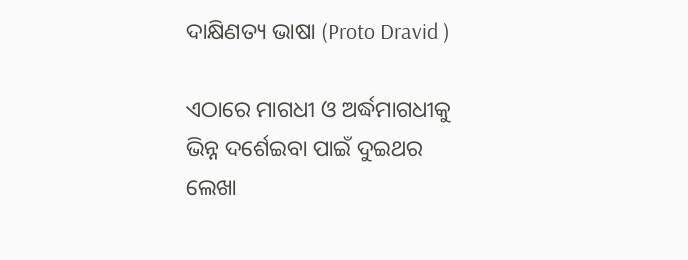ଦାକ୍ଷିଣତ୍ୟ ଭାଷା (Proto Dravid )

ଏଠାରେ ମାଗଧୀ ଓ ଅର୍ଦ୍ଧମାଗଧୀକୁ ଭିନ୍ନ ଦର୍ଶେଇବା ପାଇଁ ଦୁଇଥର ଲେଖା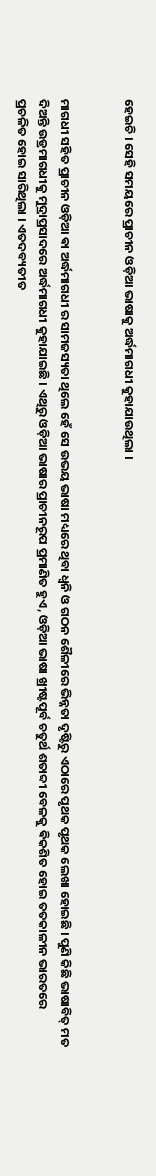ହେଇଚି । ସେହି ସମୟରେ ପ୍ରାଚୀନ ଓଡ଼ିଆ ଭାଷାକୁ ଅର୍ଦ୍ଧମାଗଧୀ କୁହାଯାଉଥିଲା ।


ମାଗଧୀ ସହିତ ପ୍ରାଚୀନ ଓଡ଼ିଆ ଵା ଅର୍ଦ୍ଧମାଗଧୀ ର ସାମଜସ୍ୟତା ଥିଲେ ହେଁ ସେ ଉଭୟ ଭାଷା ମଧ୍ୟରେ ଥିବା ଧ୍ଵନି ଓ ଗଠନ ଶୈଳୀରେ ଭିନ୍ନତା ଦୃଷ୍ଟିରୁ ଏଠାରେ ପୃଥକ ପୃଥକ ଲେଖା ହୋଇଛି । ପୁଣି କିଛି ଭାଷାବିତ୍ ମତ ଦିଅନ୍ତି ଉଡ୍ରମାଗଧୀକୁ ମୁଦ୍ରାପ୍ରସାଦରେ ଅର୍ଦ୍ଧମାଗଧୀ କୁହାଯାଇଛି । ଏଥିରୁ ଓଡ଼ିଆ ଭାଷାର ପ୍ରାଚୀନରୂପ ପ୍ରମାଣିତ ହୁଏ, ଓଡ଼ିଆ ଭାଷା ଖ୍ରୀଷ୍ଟପୂର୍ବ ଚତୁର୍ଥ ଶତାବ୍ଦୀ ବେଳକୁ ଵିକଶିତ ହୋଇ ତତକାଳୀନ ଭାରତରେ ପ୍ରଚଳିତ ହୋଇ ସାରିଥିଲା । ଏତଦବ୍ୟତୀତ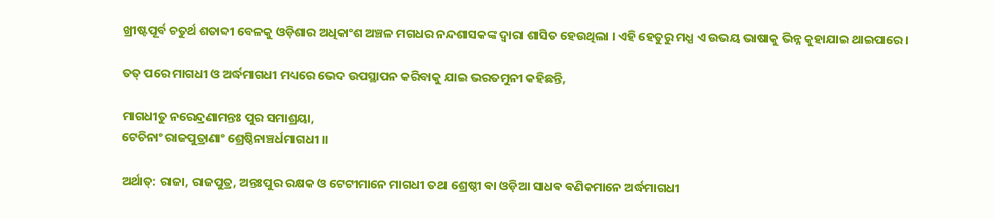ଖ୍ରୀଷ୍ଟପୂର୍ବ ଚତୁର୍ଥ ଶତାବ୍ଦୀ ବେଳକୁ ଓଡ଼ିଶାର ଅଧିକାଂଶ ଅଞ୍ଚଳ ମଗଧର ନନ୍ଦଶାସକଙ୍କ ଦ୍ଵାରା ଶାସିତ ହେଉଥିଲା । ଏହି ହେତୁରୁ ମଧ୍ଯ ଏ ଉଭୟ ଭାଷାକୁ ଭିନ୍ନ କୁହାଯାଇ ଥାଇପାରେ ।

ତତ୍ ପରେ ମାଗଧୀ ଓ ଅର୍ଦ୍ଧମାଗଧୀ ମଧ୍ୟରେ ଭେଦ ଉପସ୍ଥାପନ କରିବାକୁ ଯାଇ ଭରତମୁନୀ କହିଛନ୍ତି,

ମାଗଧୀତୁ ନରେନ୍ଦ୍ରଣାମନ୍ତଃ ପୁର ସମାଶ୍ରୟା,
ଟେଚିନାଂ ରାଜପୁତ୍ରାଣାଂ ଶ୍ରେଷ୍ଠିନାଞ୍ଚର୍ଧମାଗଧୀ ।।

ଅର୍ଥାତ୍: ରାଜା, ରାଜପୁତ୍ର, ଅନ୍ତଃପୁର ରକ୍ଷକ ଓ ଟେଟୀମାନେ ମାଗଧୀ ତଥା ଶ୍ରେଷ୍ଠୀ ଵା ଓଡ଼ିଆ ସାଧଵ ଵଣିକମାନେ ଅର୍ଦ୍ଧମାଗଧୀ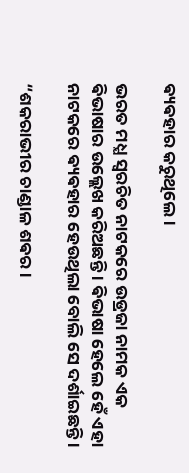ଵ୍ୟଵହାର କରୁଥିଲେ ।

ଭରତ ମଧ୍ଯ ସ୍ଵରଚିତ ନାଟକରେ ଉଡ୍ରଜା ନାମକ ଏକ ଵିଭାଷାର ଉଲ୍ଲେଖ କରିଅଛନ୍ତି । ଵିଭାଷା ହେଲେ ହେଁ ଏହା ନାଟକରେ ଵ୍ୟଵହାର ହେଉଥିଲା ବୋଲି ସେ ଦର୍ଶାଇଛନ୍ତି ।

“ଶକରାଭୀର ଚାଣ୍ଡାଳ ଶଵର ।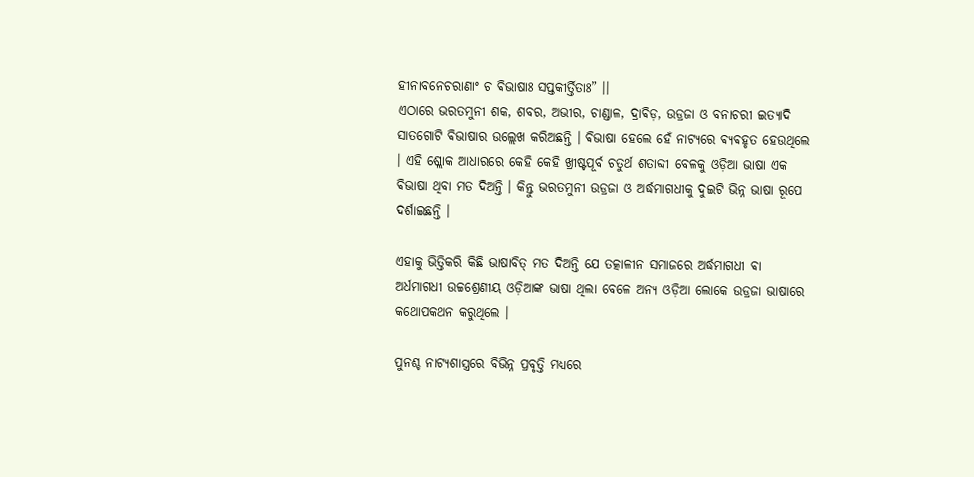ହୀନାବନେଚରାଣାଂ ଚ ଵିଭାଷାଃ ସପ୍ତକୀର୍ତ୍ତିତାଃ” ।।
ଏଠାରେ ଭରତମୁନୀ ଶକ, ଶବର, ଅଭୀର, ଚାଣ୍ଡାଳ, ଦ୍ରାଵିଡ଼, ଉଡ୍ରଜା ଓ ବନାଚରୀ ଇତ୍ୟାଦି ସାତଗୋଟି ଵିଭାଷାର ଉଲ୍ଲେଖ କରିଅଛନ୍ତି । ଵିଭାଷା ହେଲେ ହେଁ ନାଟ୍ୟରେ ଵ୍ୟଵହୃତ ହେଉଥିଲେ । ଏହି ଶ୍ଲୋକ ଆଧାରରେ କେହି କେହି ଖ୍ରୀଷ୍ଟପୂର୍ବ ଚତୁର୍ଥ ଶତାବ୍ଦୀ ବେଳକୁ ଓଡ଼ିଆ ଭାଷା ଏକ ଵିଭାଷା ଥିବା ମତ ଦିଅନ୍ତି । କିନ୍ତୁ ଭରତମୁନୀ ଉଡ୍ରଜା ଓ ଅର୍ଦ୍ଧମାଗଧୀକୁ ଦୁଇଟି ଭିନ୍ନ ଭାଷା ରୂପେ ଦର୍ଶାଇଛନ୍ତି ।

ଏହାକୁ ଭିତ୍ତିକରି କିଛି ଭାଷାବିତ୍ ମତ ଦିଅନ୍ତି ଯେ ତତ୍କାଳୀନ ସମାଜରେ ଅର୍ଦ୍ଧମାଗଧୀ ଵା ଅର୍ଧମାଗଧୀ ଉଚ୍ଚଶ୍ରେଣୀୟ ଓଡ଼ିଆଙ୍କ ଭାଷା ଥିଲା ବେଳେ ଅନ୍ୟ ଓଡ଼ିଆ ଲୋକେ ଉଡ୍ରଜା ଭାଷାରେ କଥୋପକଥନ କରୁଥିଲେ ।

ପୁନଶ୍ଚ ନାଟ୍ୟଶାସ୍ତ୍ରରେ ବିଭିନ୍ନ ପ୍ରବୃତ୍ତି ମଧ୍ୟରେ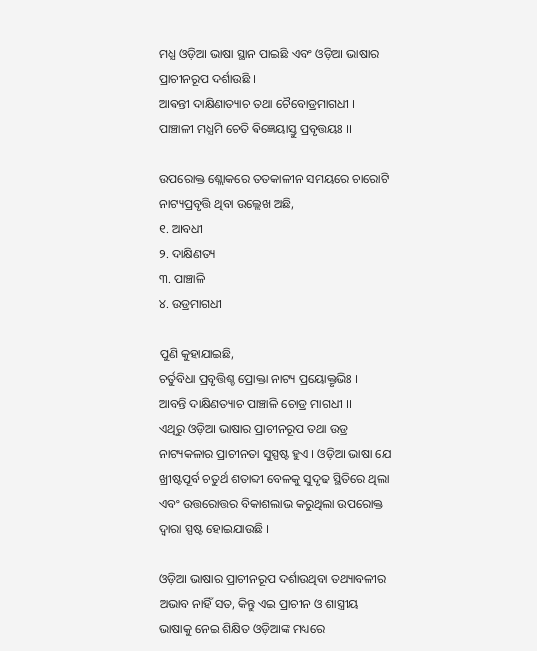ମଧ୍ଯ ଓଡ଼ିଆ ଭାଷା ସ୍ଥାନ ପାଇଛି ଏବଂ ଓଡ଼ିଆ ଭାଷାର ପ୍ରାଚୀନରୂପ ଦର୍ଶାଉଛି ।
ଆଵନ୍ତୀ ଦାକ୍ଷିଣାତ୍ୟାଚ ତଥା ଚୈବୋଡ୍ରମାଗଧୀ ।
ପାଞ୍ଚାଳୀ ମଧ୍ଯମି ଚେତି ଵିଜ୍ଞେୟାସ୍ତୁ ପ୍ରବୃତ୍ତୟଃ ।।

ଉପରୋକ୍ତ ଶ୍ଲୋକରେ ତତକାଳୀନ ସମୟରେ ଚାରୋଟି ନାଟ୍ୟପ୍ରବୃତ୍ତି ଥିବା ଉଲ୍ଲେଖ ଅଛି,
୧. ଆବଧୀ
୨. ଦାକ୍ଷିଣତ୍ୟ
୩. ପାଞ୍ଚାଳି
୪. ଉଡ୍ରମାଗଧୀ

ପୁଣି କୁହାଯାଇଛି,
ଚର୍ତୁବିଧା ପ୍ରବୃତ୍ତିଶ୍ଚ ପ୍ରୋକ୍ତା ନାଟ୍ୟ ପ୍ରୟୋକ୍ତୃଭିଃ ।
ଆବନ୍ତି ଦାକ୍ଷିଣତ୍ୟାଚ ପାଞ୍ଚାଳି ଚୋଡ୍ର ମାଗଧୀ ।।
ଏଥିରୁ ଓଡ଼ିଆ ଭାଷାର ପ୍ରାଚୀନରୂପ ତଥା ଉଡ୍ର ନାଟ୍ୟକଳାର ପ୍ରାଚୀନତା ସୁସ୍ପଷ୍ଟ ହୁଏ । ଓଡ଼ିଆ ଭାଷା ଯେ ଖ୍ରୀଷ୍ଟପୂର୍ବ ଚତୁର୍ଥ ଶତାବ୍ଦୀ ବେଳକୁ ସୁଦୃଢ ସ୍ଥିତିରେ ଥିଲା ଏବଂ ଉତ୍ତରୋତ୍ତର ବିକାଶଲାଭ କରୁଥିଲା ଉପରୋକ୍ତ ଦ୍ଵାରା ସ୍ପଷ୍ଟ ହୋଇଯାଉଛି ।

ଓଡ଼ିଆ ଭାଷାର ପ୍ରାଚୀନରୂପ ଦର୍ଶାଉଥିବା ତଥ୍ୟାବଳୀର ଅଭାବ ନାହିଁ ସତ, କିନ୍ତୁ ଏଇ ପ୍ରାଚୀନ ଓ ଶାସ୍ତ୍ରୀୟ ଭାଷାକୁ ନେଇ ଶିକ୍ଷିତ ଓଡ଼ିଆଙ୍କ ମଧ୍ୟରେ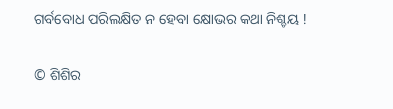ଗର୍ବବୋଧ ପରିଲକ୍ଷିତ ନ ହେବା କ୍ଷୋଭର କଥା ନିଶ୍ଚୟ !

© ଶିଶିର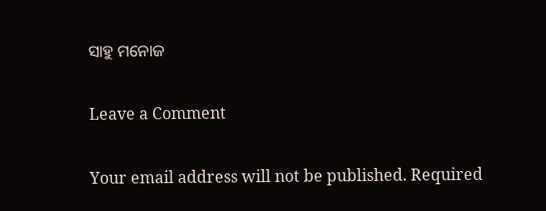ସାହୁ ମନୋଜ

Leave a Comment

Your email address will not be published. Required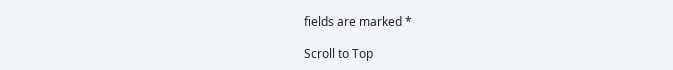fields are marked *

Scroll to Top